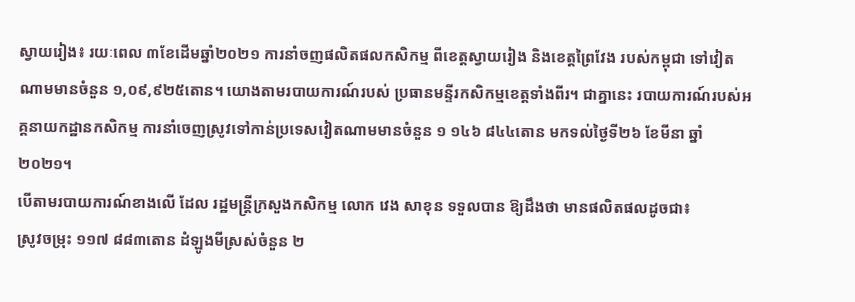ស្វាយរៀង៖ រយៈពេល ៣ខែដើមឆ្នាំ២០២១ ការនាំចញផលិតផលកសិកម្ម ពីខេត្តស្វាយរៀង និងខេត្តព្រៃវែង របស់កម្ពុជា ទៅវៀតណាមមានចំនួន ១,០៩,៩២៥តោន។ យោងតាមរបាយការណ៍របស់ ប្រធានមន្ទីរកសិកម្មខេត្តទាំងពីរ។ ជាគ្នានេះ របាយការណ៍របស់អគ្គនាយកដ្ឋានកសិកម្ម ការនាំចេញស្រូវទៅកាន់ប្រទេសវៀតណាមមានចំនួន ១ ១៤៦ ៨៤៤តោន មកទល់ថ្ងៃទី២៦ ខែមីនា ឆ្នាំ២០២១។
បើតាមរបាយការណ៍ខាងលើ ដែល រដ្ឋមន្រ្តីក្រសួងកសិកម្ម លោក វេង សាខុន ទទួលបាន ឱ្យដឹងថា មានផលិតផលដូចជា៖
ស្រូវចម្រុះ ១១៧ ៨៨៣តោន ដំឡូងមីស្រស់ចំនួន ២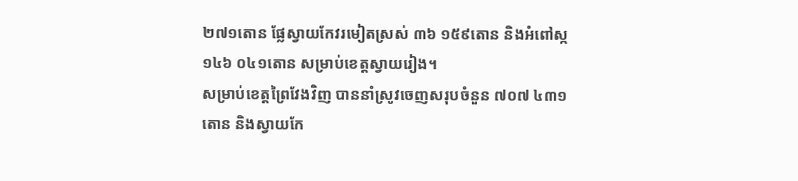២៧១តោន ផ្លែស្វាយកែវរមៀតស្រស់ ៣៦ ១៥៩តោន និងអំពៅស្ក ១៤៦ ០៤១តោន សម្រាប់ខេត្តស្វាយរៀង។
សម្រាប់ខេត្តព្រៃវែងវិញ បាននាំស្រូវចេញសរុបចំនួន ៧០៧ ៤៣១តោន និងស្វាយកែ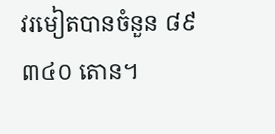វរមៀតបានចំនួន ៨៩ ៣៤០ តោន។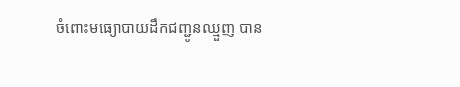ចំពោះមធ្យោបាយដឹកជញ្ជូនឈ្មួញ បាន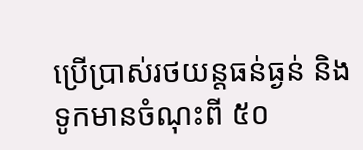ប្រើប្រាស់រថយន្តធន់ធ្ងន់ និងទូកមានចំណុះពី ៥០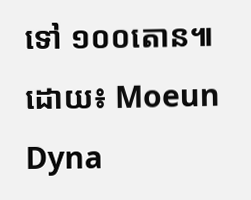ទៅ ១០០តោន៕
ដោយ៖ Moeun Dyna